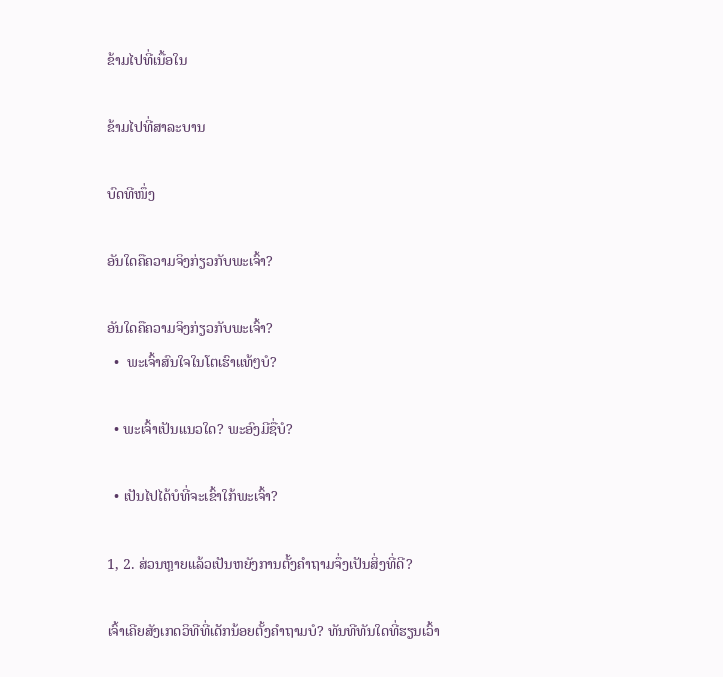ຂ້າມໄປທີ່ເນື້ອໃນ

ຂ້າມໄປທີ່ສາລະບານ

ບົດທີໜຶ່ງ

ອັນໃດຄືຄວາມຈິງກ່ຽວກັບພະເຈົ້າ?

ອັນໃດຄືຄວາມຈິງກ່ຽວກັບພະເຈົ້າ?
  •  ພະເຈົ້າສົນໃຈໃນໂຕເຮົາແທ້ໆບໍ?

  • ພະເຈົ້າເປັນແນວໃດ? ພະອົງມີຊື່ບໍ?

  • ເປັນໄປໄດ້ບໍທີ່ຈະເຂົ້າໃກ້ພະເຈົ້າ?

1, 2. ສ່ວນຫຼາຍແລ້ວເປັນຫຍັງການຕັ້ງຄຳຖາມຈຶ່ງເປັນສິ່ງທີ່ດີ?

ເຈົ້າເຄີຍສັງເກດວິທີທີ່ເດັກນ້ອຍຕັ້ງຄຳຖາມບໍ? ທັນທີທັນໃດທີ່ຮຽນເວົ້າ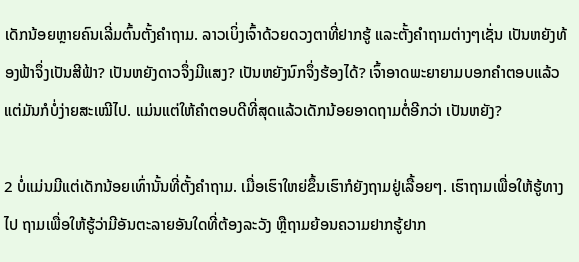ເດັກນ້ອຍຫຼາຍຄົນເລີ່ມຕົ້ນຕັ້ງຄຳຖາມ. ລາວເບິ່ງເຈົ້າດ້ວຍດວງຕາທີ່ຢາກຮູ້ ແລະຕັ້ງຄຳຖາມຕ່າງໆເຊັ່ນ ເປັນຫຍັງທ້ອງຟ້າຈຶ່ງເປັນສີຟ້າ? ເປັນຫຍັງດາວຈຶ່ງມີແສງ? ເປັນຫຍັງນົກຈຶ່ງຮ້ອງໄດ້? ເຈົ້າອາດພະຍາຍາມບອກຄຳຕອບແລ້ວ ແຕ່ມັນກໍບໍ່ງ່າຍສະເໝີໄປ. ແມ່ນແຕ່ໃຫ້ຄຳຕອບດີທີ່ສຸດແລ້ວເດັກນ້ອຍອາດຖາມຕໍ່ອີກວ່າ ເປັນຫຍັງ?

2 ບໍ່ແມ່ນມີແຕ່ເດັກນ້ອຍເທົ່ານັ້ນທີ່ຕັ້ງຄຳຖາມ. ເມື່ອເຮົາໃຫຍ່ຂຶ້ນເຮົາກໍຍັງຖາມຢູ່ເລື້ອຍໆ. ເຮົາຖາມເພື່ອໃຫ້ຮູ້ທາງໄປ ຖາມເພື່ອໃຫ້ຮູ້ວ່າມີອັນຕະລາຍອັນໃດທີ່ຕ້ອງລະວັງ ຫຼືຖາມຍ້ອນຄວາມຢາກຮູ້ຢາກ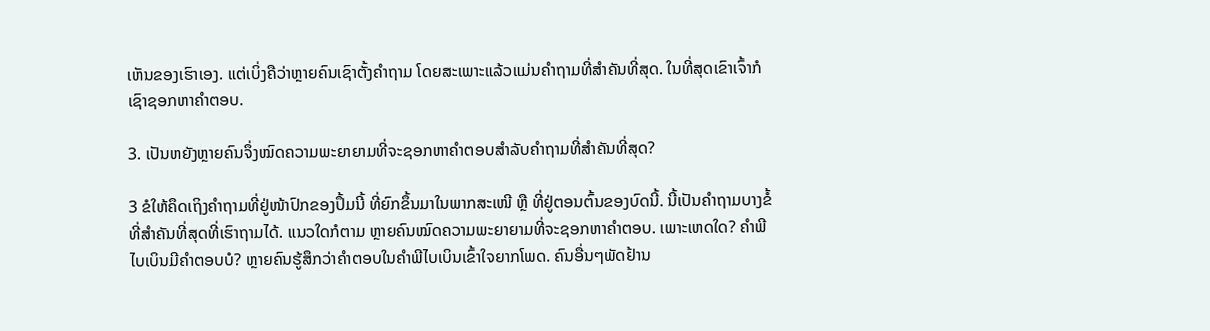ເຫັນຂອງເຮົາເອງ. ແຕ່ເບິ່ງຄືວ່າຫຼາຍຄົນເຊົາຕັ້ງຄຳຖາມ ໂດຍສະເພາະແລ້ວແມ່ນຄຳຖາມທີ່ສຳຄັນທີ່ສຸດ. ໃນທີ່ສຸດເຂົາເຈົ້າກໍເຊົາຊອກຫາຄຳຕອບ.

3. ເປັນຫຍັງຫຼາຍຄົນຈຶ່ງໝົດຄວາມພະຍາຍາມທີ່ຈະຊອກຫາຄຳຕອບສຳລັບຄຳຖາມທີ່ສຳຄັນທີ່ສຸດ?

3 ຂໍໃຫ້ຄຶດເຖິງຄຳຖາມທີ່ຢູ່ໜ້າປົກຂອງປຶ້ມນີ້ ທີ່ຍົກຂຶ້ນມາໃນພາກສະເໜີ ຫຼື ທີ່ຢູ່ຕອນຕົ້ນຂອງບົດນີ້. ນີ້ເປັນຄຳຖາມບາງຂໍ້ທີ່ສຳຄັນທີ່ສຸດທີ່ເຮົາຖາມໄດ້. ແນວໃດກໍຕາມ ຫຼາຍຄົນໝົດຄວາມພະຍາຍາມທີ່ຈະຊອກຫາຄຳຕອບ. ເພາະເຫດໃດ? ຄຳພີໄບເບິນມີຄຳຕອບບໍ? ຫຼາຍຄົນຮູ້ສຶກວ່າຄຳຕອບໃນຄຳພີໄບເບິນເຂົ້າໃຈຍາກໂພດ. ຄົນອື່ນໆພັດຢ້ານ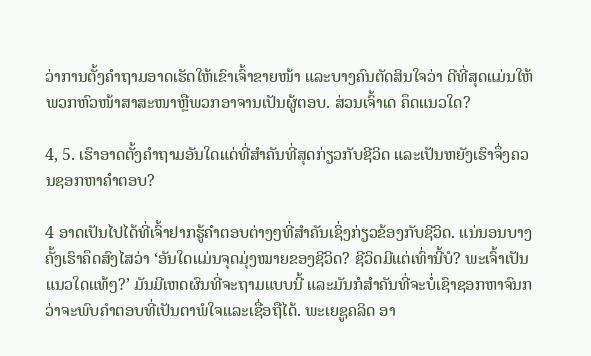ວ່າການຕັ້ງຄຳຖາມອາດເຮັດໃຫ້ເຂົາເຈົ້າຂາຍໜ້າ ແລະບາງຄົນຕັດສິນໃຈວ່າ ດີທີ່ສຸດແມ່ນໃຫ້ພວກຫົວໜ້າສາສະໜາຫຼືພວກອາຈານເປັນຜູ້ຕອບ. ສ່ວນເຈົ້າເດ ຄຶດແນວໃດ?

4, 5. ເຮົາອາດຕັ້ງຄຳຖາມອັນໃດແດ່ທີ່ສຳຄັນທີ່ສຸດກ່ຽວກັບຊີວິດ ແລະເປັນຫຍັງເຮົາຈຶ່ງຄວນຊອກຫາຄຳຕອບ?

4 ອາດເປັນໄປໄດ້ທີ່ເຈົ້າຢາກຮູ້ຄຳຕອບຕ່າງໆທີ່ສຳຄັນເຊິ່ງກ່ຽວຂ້ອງກັບຊີວິດ. ແນ່ນອນບາງຄັ້ງເຮົາຄຶດສົງໄສວ່າ ‘ອັນໃດແມ່ນຈຸດມຸ່ງໝາຍຂອງຊີວິດ? ຊີວິດມີແຕ່ເທົ່ານີ້ບໍ? ພະເຈົ້າເປັນແນວໃດແທ້ໆ?’ ມັນມີເຫດຜົນທີ່ຈະຖາມແບບນີ້ ແລະມັນກໍສຳຄັນທີ່ຈະບໍ່ເຊົາຊອກຫາຈົນກວ່າຈະພົບຄຳຕອບທີ່ເປັນຕາພໍໃຈແລະເຊື່ອຖືໄດ້. ພະເຍຊູຄລິດ ອາ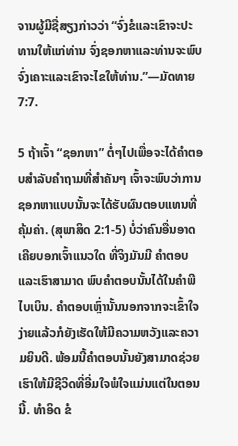ຈານຜູ້ມີຊື່ສຽງກ່າວວ່າ “ຈົ່ງຂໍແລະເຂົາຈະປະທານໃຫ້ແກ່ທ່ານ ຈົ່ງຊອກຫາແລະທ່ານຈະພົບ ຈົ່ງເຄາະແລະເຂົາຈະໄຂໃຫ້ທ່ານ.”—ມັດທາຍ 7:7.

5 ຖ້າເຈົ້າ “ຊອກຫາ” ຕໍ່ໆໄປເພື່ອຈະໄດ້ຄຳຕອບສຳລັບຄຳຖາມທີ່ສຳຄັນໆ ເຈົ້າຈະພົບວ່າການຊອກຫາແບບນັ້ນຈະໄດ້ຮັບຜົນຕອບແທນທີ່ຄຸ້ມຄ່າ. (ສຸພາສິດ 2:1-5) ບໍ່ວ່າຄົນອື່ນອາດເຄີຍບອກເຈົ້າແນວໃດ ທີ່ຈິງມັນມີ ຄຳຕອບແລະເຮົາສາມາດ ພົບຄຳຕອບນັ້ນໄດ້ໃນຄຳພີໄບເບິນ. ຄຳຕອບເຫຼົ່ານັ້ນນອກຈາກຈະເຂົ້າໃຈງ່າຍແລ້ວກໍຍັງເຮັດໃຫ້ມີຄວາມຫວັງແລະຄວາມຍິນດີ. ພ້ອມນີ້ຄຳຕອບນັ້ນຍັງສາມາດຊ່ວຍເຮົາໃຫ້ມີຊີວິດທີ່ອີ່ມໃຈພໍໃຈແມ່ນແຕ່ໃນຕອນນີ້. ທຳອິດ ຂໍ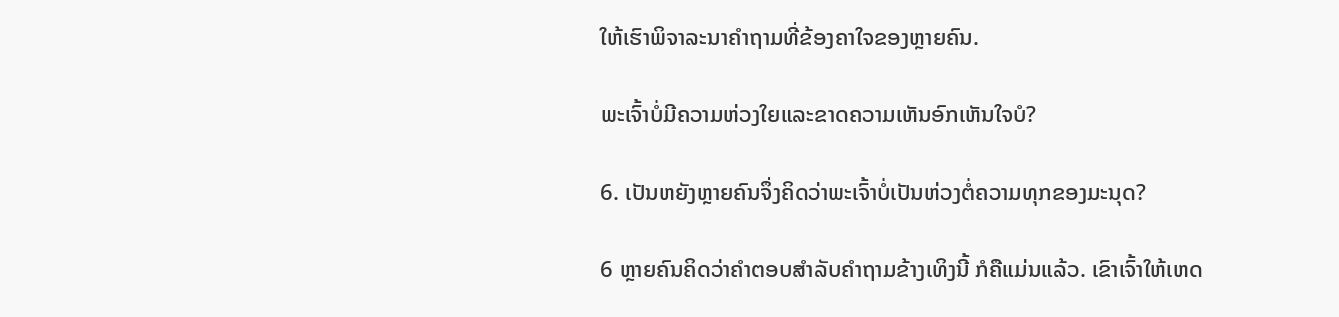ໃຫ້ເຮົາພິຈາລະນາຄຳຖາມທີ່ຂ້ອງຄາໃຈຂອງຫຼາຍຄົນ.

ພະເຈົ້າບໍ່ມີຄວາມຫ່ວງໃຍແລະຂາດຄວາມເຫັນອົກເຫັນໃຈບໍ?

6. ເປັນຫຍັງຫຼາຍຄົນຈຶ່ງຄິດວ່າພະເຈົ້າບໍ່ເປັນຫ່ວງຕໍ່ຄວາມທຸກຂອງມະນຸດ?

6 ຫຼາຍຄົນຄິດວ່າຄຳຕອບສຳລັບຄຳຖາມຂ້າງເທິງນີ້ ກໍຄືແມ່ນແລ້ວ. ເຂົາເຈົ້າໃຫ້ເຫດ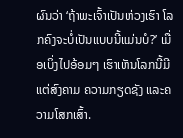ຜົນວ່າ ‘ຖ້າພະເຈົ້າເປັນຫ່ວງເຮົາ ໂລກຄົງຈະບໍ່ເປັນແບບນີ້ແມ່ນບໍ?’ ເມື່ອເບິ່ງໄປອ້ອມໆ ເຮົາເຫັນໂລກນີ້ມີແຕ່ສົງຄາມ ຄວາມກຽດຊັງ ແລະຄວາມໂສກເສົ້າ.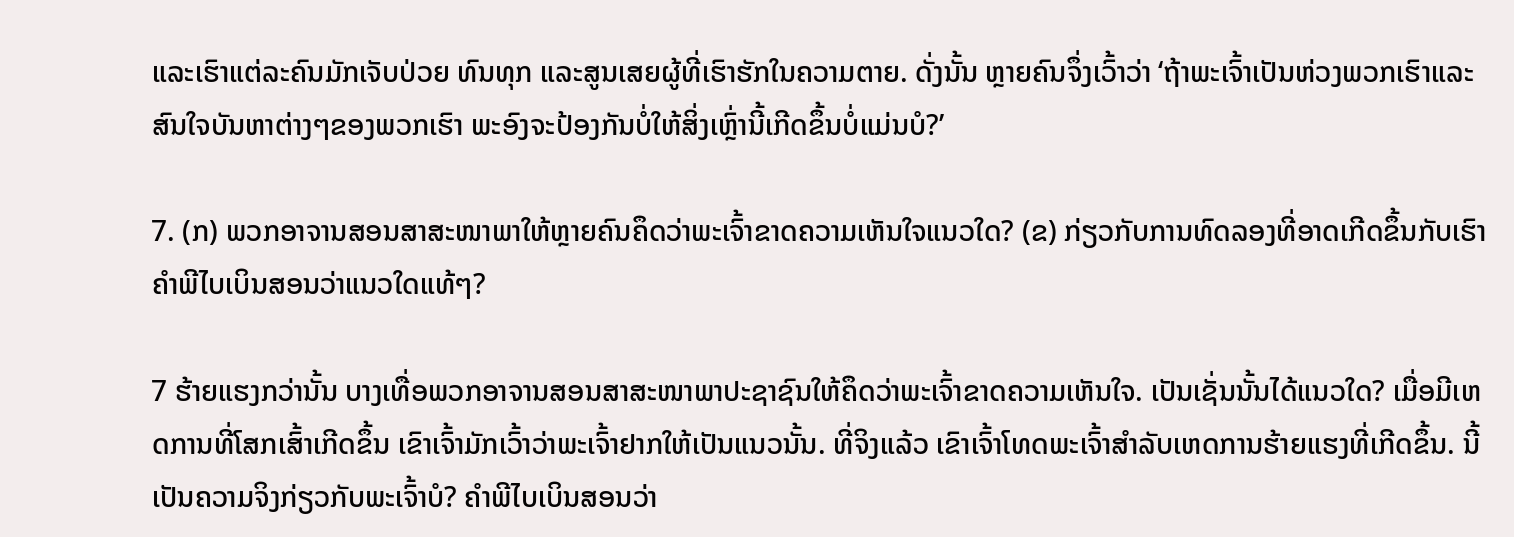ແລະເຮົາແຕ່ລະຄົນມັກເຈັບປ່ວຍ ທົນທຸກ ແລະສູນເສຍຜູ້ທີ່ເຮົາຮັກໃນຄວາມຕາຍ. ດັ່ງນັ້ນ ຫຼາຍຄົນຈຶ່ງເວົ້າວ່າ ‘ຖ້າພະເຈົ້າເປັນຫ່ວງພວກເຮົາແລະສົນໃຈບັນຫາຕ່າງໆຂອງພວກເຮົາ ພະອົງຈະປ້ອງກັນບໍ່ໃຫ້ສິ່ງເຫຼົ່ານີ້ເກີດຂຶ້ນບໍ່ແມ່ນບໍ?’

7. (ກ) ພວກອາຈານສອນສາສະໜາພາໃຫ້ຫຼາຍຄົນຄຶດວ່າພະເຈົ້າຂາດຄວາມເຫັນໃຈແນວໃດ? (ຂ) ກ່ຽວກັບການທົດລອງທີ່ອາດເກີດຂຶ້ນກັບເຮົາ ຄຳພີໄບເບິນສອນວ່າແນວໃດແທ້ໆ?

7 ຮ້າຍແຮງກວ່ານັ້ນ ບາງເທື່ອພວກອາຈານສອນສາສະໜາພາປະຊາຊົນໃຫ້ຄຶດວ່າພະເຈົ້າຂາດຄວາມເຫັນໃຈ. ເປັນເຊັ່ນນັ້ນໄດ້ແນວໃດ? ເມື່ອມີເຫດການທີ່ໂສກເສົ້າເກີດຂຶ້ນ ເຂົາເຈົ້າມັກເວົ້າວ່າພະເຈົ້າຢາກໃຫ້ເປັນແນວນັ້ນ. ທີ່ຈິງແລ້ວ ເຂົາເຈົ້າໂທດພະເຈົ້າສຳລັບເຫດການຮ້າຍແຮງທີ່ເກີດຂຶ້ນ. ນີ້ເປັນຄວາມຈິງກ່ຽວກັບພະເຈົ້າບໍ? ຄຳພີໄບເບິນສອນວ່າ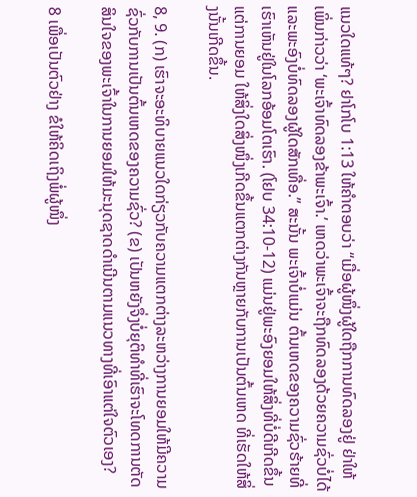ແນວໃດແທ້ໆ? ຢາໂກໂບ 1:13 ໃຫ້ຄຳຕອບວ່າ “ເມື່ອຜູ້ໜຶ່ງຜູ້ໃດຖືກການທົດລອງຢູ່ ຢ່າໃຫ້ເພິ່ນກ່າວວ່າ ‘ພະເຈົ້າທົດລອງຂ້າພະເຈົ້າ.’ ເຫດວ່າພະເຈົ້າຈະຖືກທົດລອງດ້ວຍຄວາມຊົ່ວບໍ່ໄດ້ ແລະພະອົງບໍ່ທົດລອງຜູ້ໃດສັກເທື່ອ.” ສະນັ້ນ ພະເຈົ້າບໍ່ແມ່ນ ຕົ້ນເຫດຂອງຄວາມຊົ່ວຮ້າຍທີ່ເຮົາເຫັນຢູ່ໃນໂລກອ້ອມໂຕເຮົາ. (ໂຢບ 34:10-12) ແມ່ນຢູ່ພະອົງຍອມໃຫ້ສິ່ງທີ່ບໍ່ດີເກີດຂຶ້ນ ແຕ່ການຍອມ ໃຫ້ສິ່ງໃດສິ່ງໜຶ່ງເກີດຂຶ້ນແຕກຕ່າງກັນຫຼາຍກັບການເປັນຕົ້ນເຫດ ທີ່ເຮັດໃຫ້ສິ່ງນັ້ນເກີດຂຶ້ນ.

8, 9. (ກ) ເຮົາຈະອະທິບາຍແນວໃດກ່ຽວກັບຄວາມແຕກຕ່າງລະຫວ່າງການຍອມໃຫ້ມີຄວາມຊົ່ວກັບການເປັນຕົ້ນເຫດຂອງຄວາມຊົ່ວ? (ຂ) ເປັນຫຍັງຈຶ່ງບໍ່ຍຸຕິທຳທີ່ເຮົາຈະໂທດການຕັດສິນໃຈຂອງພະເຈົ້າໃນການຍອມໃຫ້ມະນຸດຊາດດຳເນີນຕາມແນວທາງທີ່ເອົາແຕ່ໃຈຕົວເອງ?

8 ເພື່ອເປັນຕົວຢ່າງ ຂໍໃຫ້ຄິດເຖິງພໍ່ຜູ້ໜຶ່ງ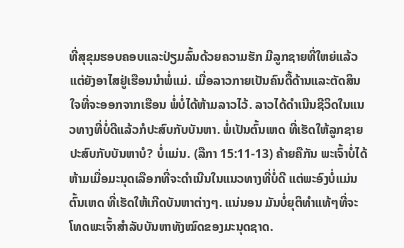ທີ່ສຸຂຸມຮອບຄອບແລະປ່ຽມລົ້ນດ້ວຍຄວາມຮັກ ມີລູກຊາຍທີ່ໃຫຍ່ແລ້ວແຕ່ຍັງອາໄສຢູ່ເຮືອນນຳພໍ່ແມ່. ເມື່ອລາວກາຍເປັນຄົນດື້ດ້ານແລະຕັດສິນໃຈທີ່ຈະອອກຈາກເຮືອນ ພໍ່ບໍ່ໄດ້ຫ້າມລາວໄວ້. ລາວໄດ້ດຳເນີນຊີວິດໃນແນວທາງທີ່ບໍ່ດີແລ້ວກໍປະສົບກັບບັນຫາ. ພໍ່ເປັນຕົ້ນເຫດ ທີ່ເຮັດໃຫ້ລູກຊາຍປະສົບກັບບັນຫາບໍ? ບໍ່ແມ່ນ. (ລືກາ 15:11-13) ຄ້າຍຄືກັນ ພະເຈົ້າບໍ່ໄດ້ຫ້າມເມື່ອມະນຸດເລືອກທີ່ຈະດຳເນີນໃນແນວທາງທີ່ບໍ່ດີ ແຕ່ພະອົງບໍ່ແມ່ນຕົ້ນເຫດ ທີ່ເຮັດໃຫ້ເກີດບັນຫາຕ່າງໆ. ແນ່ນອນ ມັນບໍ່ຍຸຕິທຳແທ້ໆທີ່ຈະໂທດພະເຈົ້າສຳລັບບັນຫາທັງໝົດຂອງມະນຸດຊາດ.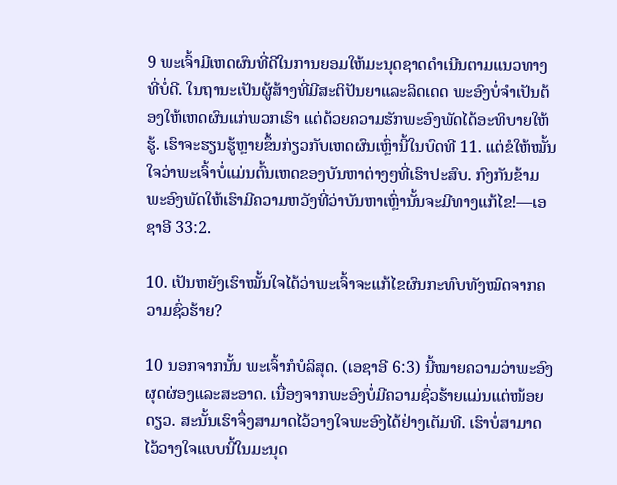9 ພະເຈົ້າມີເຫດຜົນທີ່ດີໃນການຍອມໃຫ້ມະນຸດຊາດດຳເນີນຕາມແນວທາງທີ່ບໍ່ດີ. ໃນຖານະເປັນຜູ້ສ້າງທີ່ມີສະຕິປັນຍາແລະລິດເດດ ພະອົງບໍ່ຈຳເປັນຕ້ອງໃຫ້ເຫດຜົນແກ່ພວກເຮົາ ແຕ່ດ້ວຍຄວາມຮັກພະອົງພັດໄດ້ອະທິບາຍໃຫ້ຮູ້. ເຮົາຈະຮຽນຮູ້ຫຼາຍຂຶ້ນກ່ຽວກັບເຫດຜົນເຫຼົ່ານີ້ໃນບົດທີ 11. ແຕ່ຂໍໃຫ້ໝັ້ນໃຈວ່າພະເຈົ້າບໍ່ແມ່ນຕົ້ນເຫດຂອງບັນຫາຕ່າງໆທີ່ເຮົາປະສົບ. ກົງກັນຂ້າມ ພະອົງພັດໃຫ້ເຮົາມີຄວາມຫວັງທີ່ວ່າບັນຫາເຫຼົ່ານັ້ນຈະມີທາງແກ້ໄຂ!—ເອຊາອີ 33:2.

10. ເປັນຫຍັງເຮົາໝັ້ນໃຈໄດ້ວ່າພະເຈົ້າຈະແກ້ໄຂຜົນກະທົບທັງໝົດຈາກຄວາມຊົ່ວຮ້າຍ?

10 ນອກຈາກນັ້ນ ພະເຈົ້າກໍບໍລິສຸດ. (ເອຊາອີ 6:3) ນີ້ໝາຍຄວາມວ່າພະອົງຜຸດຜ່ອງແລະສະອາດ. ເນື່ອງຈາກພະອົງບໍ່ມີຄວາມຊົ່ວຮ້າຍແມ່ນແຕ່ໜ້ອຍດຽວ. ສະນັ້ນເຮົາຈຶ່ງສາມາດໄວ້ວາງໃຈພະອົງໄດ້ຢ່າງເຕັມທີ. ເຮົາບໍ່ສາມາດໄວ້ວາງໃຈແບບນີ້ໃນມະນຸດ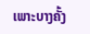ເພາະບາງຄັ້ງ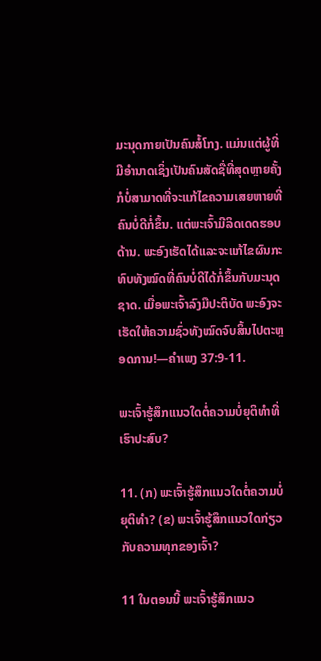ມະນຸດກາຍເປັນຄົນສໍ້ໂກງ. ແມ່ນແຕ່ຜູ້ທີ່ມີອຳນາດເຊິ່ງເປັນຄົນສັດຊື່ທີ່ສຸດຫຼາຍຄັ້ງກໍບໍ່ສາມາດທີ່ຈະແກ້ໄຂຄວາມເສຍຫາຍທີ່ຄົນບໍ່ດີກໍ່ຂຶ້ນ. ແຕ່ພະເຈົ້າມີລິດເດດຮອບດ້ານ. ພະອົງເຮັດໄດ້ແລະຈະແກ້ໄຂຜົນກະທົບທັງໝົດທີ່ຄົນບໍ່ດີໄດ້ກໍ່ຂຶ້ນກັບມະນຸດຊາດ. ເມື່ອພະເຈົ້າລົງມືປະຕິບັດ ພະອົງຈະເຮັດໃຫ້ຄວາມຊົ່ວທັງໝົດຈົບສິ້ນໄປຕະຫຼອດການ!—ຄຳເພງ 37:9-11.

ພະເຈົ້າຮູ້ສຶກແນວໃດຕໍ່ຄວາມບໍ່ຍຸຕິທຳທີ່ເຮົາປະສົບ?

11. (ກ) ພະເຈົ້າຮູ້ສຶກແນວໃດຕໍ່ຄວາມບໍ່ຍຸຕິທຳ? (ຂ) ພະເຈົ້າຮູ້ສຶກແນວໃດກ່ຽວກັບຄວາມທຸກຂອງເຈົ້າ?

11 ໃນຕອນນີ້ ພະເຈົ້າຮູ້ສຶກແນວ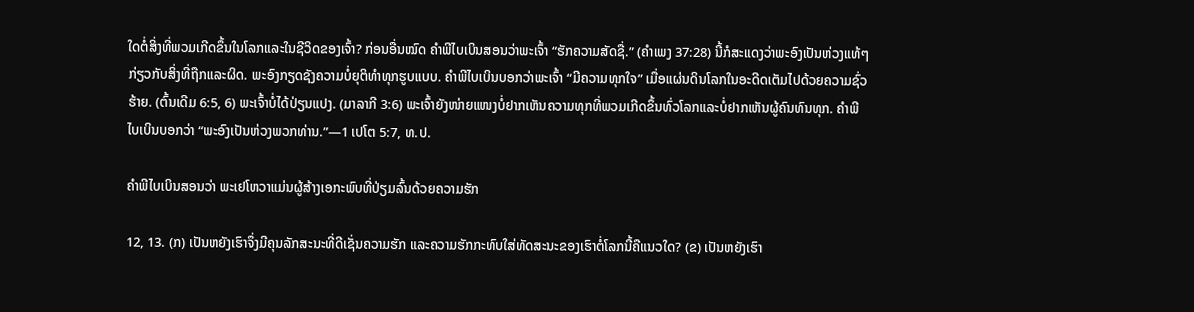ໃດຕໍ່ສິ່ງທີ່ພວມເກີດຂຶ້ນໃນໂລກແລະໃນຊີວິດຂອງເຈົ້າ? ກ່ອນອື່ນໝົດ ຄຳພີໄບເບິນສອນວ່າພະເຈົ້າ “ຮັກຄວາມສັດຊື່.” (ຄຳເພງ 37:28) ນີ້ກໍສະແດງວ່າພະອົງເປັນຫ່ວງແທ້ໆກ່ຽວກັບສິ່ງທີ່ຖືກແລະຜິດ. ພະອົງກຽດຊັງຄວາມບໍ່ຍຸຕິທຳທຸກຮູບແບບ. ຄຳພີໄບເບິນບອກວ່າພະເຈົ້າ “ມີຄວາມທຸກໃຈ” ເມື່ອແຜ່ນດິນໂລກໃນອະດີດເຕັມໄປດ້ວຍຄວາມຊົ່ວຮ້າຍ. (ຕົ້ນເດີມ 6:5, 6) ພະເຈົ້າບໍ່ໄດ້ປ່ຽນແປງ. (ມາລາກີ 3:6) ພະເຈົ້າຍັງໜ່າຍແໜງບໍ່ຢາກເຫັນຄວາມທຸກທີ່ພວມເກີດຂຶ້ນທົ່ວໂລກແລະບໍ່ຢາກເຫັນຜູ້ຄົນທົນທຸກ. ຄຳພີໄບເບິນບອກວ່າ “ພະອົງເປັນຫ່ວງພວກທ່ານ.”—1 ເປໂຕ 5:7, ທ.ປ.

ຄຳພີໄບເບິນສອນວ່າ ພະເຢໂຫວາແມ່ນຜູ້ສ້າງເອກະພົບທີ່ປ່ຽມລົ້ນດ້ວຍຄວາມຮັກ

12, 13. (ກ) ເປັນຫຍັງເຮົາຈຶ່ງມີຄຸນລັກສະນະທີ່ດີເຊັ່ນຄວາມຮັກ ແລະຄວາມຮັກກະທົບໃສ່ທັດສະນະຂອງເຮົາຕໍ່ໂລກນີ້ຄືແນວໃດ? (ຂ) ເປັນຫຍັງເຮົາ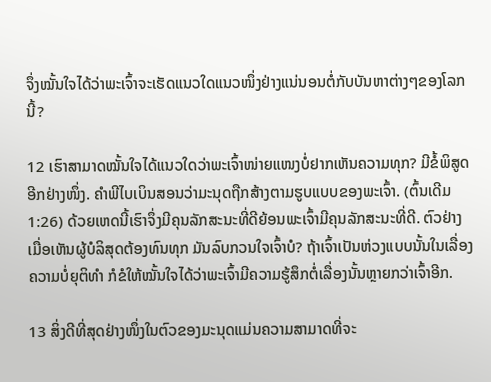ຈຶ່ງໝັ້ນໃຈໄດ້ວ່າພະເຈົ້າຈະເຮັດແນວໃດແນວໜຶ່ງຢ່າງແນ່ນອນຕໍ່ກັບບັນຫາຕ່າງໆຂອງໂລກນີ້?

12 ເຮົາສາມາດໝັ້ນໃຈໄດ້ແນວໃດວ່າພະເຈົ້າໜ່າຍແໜງບໍ່ຢາກເຫັນຄວາມທຸກ? ມີຂໍ້ພິສູດອີກຢ່າງໜຶ່ງ. ຄຳພີໄບເບິນສອນວ່າມະນຸດຖືກສ້າງຕາມຮູບແບບຂອງພະເຈົ້າ. (ຕົ້ນເດີມ 1:26) ດ້ວຍເຫດນີ້ເຮົາຈຶ່ງມີຄຸນລັກສະນະທີ່ດີຍ້ອນພະເຈົ້າມີຄຸນລັກສະນະທີ່ດີ. ຕົວຢ່າງ ເມື່ອເຫັນຜູ້ບໍລິສຸດຕ້ອງທົນທຸກ ມັນລົບກວນໃຈເຈົ້າບໍ? ຖ້າເຈົ້າເປັນຫ່ວງແບບນັ້ນໃນເລື່ອງຄວາມບໍ່ຍຸຕິທຳ ກໍຂໍໃຫ້ໝັ້ນໃຈໄດ້ວ່າພະເຈົ້າມີຄວາມຮູ້ສຶກຕໍ່ເລື່ອງນັ້ນຫຼາຍກວ່າເຈົ້າອີກ.

13 ສິ່ງດີທີ່ສຸດຢ່າງໜຶ່ງໃນຕົວຂອງມະນຸດແມ່ນຄວາມສາມາດທີ່ຈະ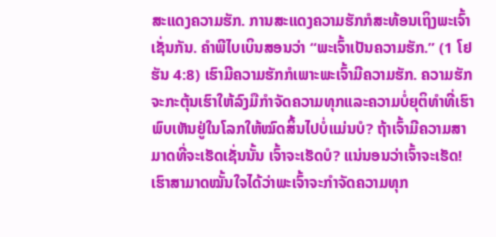ສະແດງຄວາມຮັກ. ການສະແດງຄວາມຮັກກໍສະທ້ອນເຖິງພະເຈົ້າເຊັ່ນກັນ. ຄຳພີໄບເບິນສອນວ່າ “ພະເຈົ້າເປັນຄວາມຮັກ.” (1 ໂຢຮັນ 4:8) ເຮົາມີຄວາມຮັກກໍເພາະພະເຈົ້າມີຄວາມຮັກ. ຄວາມຮັກຈະກະຕຸ້ນເຮົາໃຫ້ລົງມືກຳຈັດຄວາມທຸກແລະຄວາມບໍ່ຍຸຕິທຳທີ່ເຮົາພົບເຫັນຢູ່ໃນໂລກໃຫ້ໝົດສິ້ນໄປບໍ່ແມ່ນບໍ? ຖ້າເຈົ້າມີຄວາມສາມາດທີ່ຈະເຮັດເຊັ່ນນັ້ນ ເຈົ້າຈະເຮັດບໍ? ແນ່ນອນວ່າເຈົ້າຈະເຮັດ! ເຮົາສາມາດໝັ້ນໃຈໄດ້ວ່າພະເຈົ້າຈະກຳຈັດຄວາມທຸກ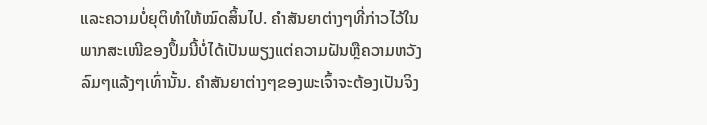ແລະຄວາມບໍ່ຍຸຕິທຳໃຫ້ໝົດສິ້ນໄປ. ຄຳສັນຍາຕ່າງໆທີ່ກ່າວໄວ້ໃນພາກສະເໜີຂອງປຶ້ມນີ້ບໍ່ໄດ້ເປັນພຽງແຕ່ຄວາມຝັນຫຼືຄວາມຫວັງລົມໆແລ້ງໆເທົ່ານັ້ນ. ຄຳສັນຍາຕ່າງໆຂອງພະເຈົ້າຈະຕ້ອງເປັນຈິງ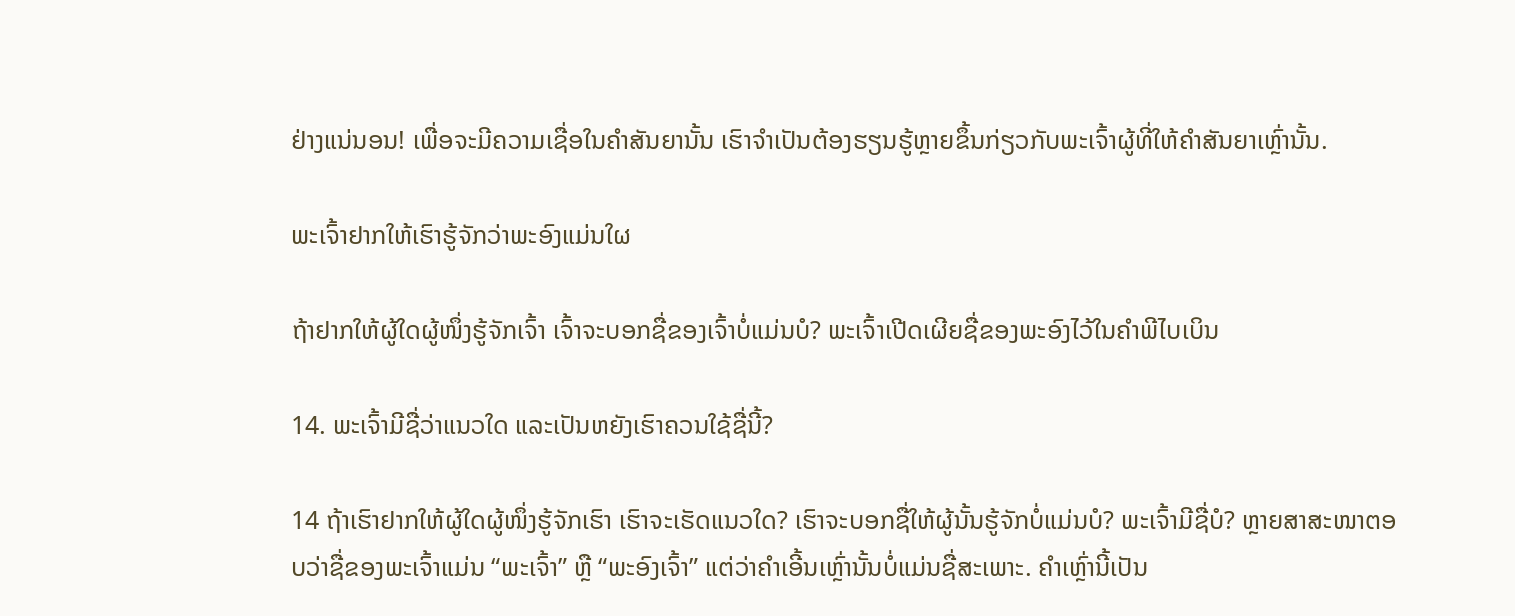ຢ່າງແນ່ນອນ! ເພື່ອຈະມີຄວາມເຊື່ອໃນຄຳສັນຍານັ້ນ ເຮົາຈຳເປັນຕ້ອງຮຽນຮູ້ຫຼາຍຂຶ້ນກ່ຽວກັບພະເຈົ້າຜູ້ທີ່ໃຫ້ຄຳສັນຍາເຫຼົ່ານັ້ນ.

ພະເຈົ້າຢາກໃຫ້ເຮົາຮູ້ຈັກວ່າພະອົງແມ່ນໃຜ

ຖ້າຢາກໃຫ້ຜູ້ໃດຜູ້ໜຶ່ງຮູ້ຈັກເຈົ້າ ເຈົ້າຈະບອກຊື່ຂອງເຈົ້າບໍ່ແມ່ນບໍ? ພະເຈົ້າເປີດເຜີຍຊື່ຂອງພະອົງໄວ້ໃນຄຳພີໄບເບິນ

14. ພະເຈົ້າມີຊື່ວ່າແນວໃດ ແລະເປັນຫຍັງເຮົາຄວນໃຊ້ຊື່ນີ້?

14 ຖ້າເຮົາຢາກໃຫ້ຜູ້ໃດຜູ້ໜຶ່ງຮູ້ຈັກເຮົາ ເຮົາຈະເຮັດແນວໃດ? ເຮົາຈະບອກຊື່ໃຫ້ຜູ້ນັ້ນຮູ້ຈັກບໍ່ແມ່ນບໍ? ພະເຈົ້າມີຊື່ບໍ? ຫຼາຍສາສະໜາຕອບວ່າຊື່ຂອງພະເຈົ້າແມ່ນ “ພະເຈົ້າ” ຫຼື “ພະອົງເຈົ້າ” ແຕ່ວ່າຄຳເອີ້ນເຫຼົ່ານັ້ນບໍ່ແມ່ນຊື່ສະເພາະ. ຄຳເຫຼົ່ານີ້ເປັນ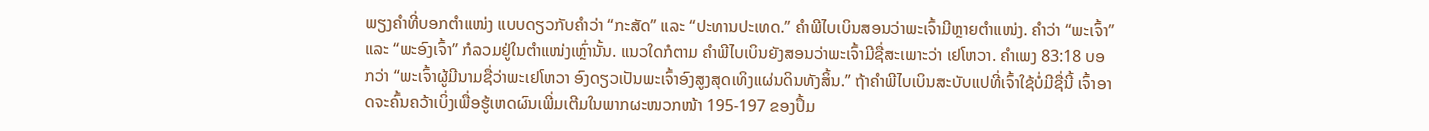ພຽງຄຳທີ່ບອກຕຳແໜ່ງ ແບບດຽວກັບຄຳວ່າ “ກະສັດ” ແລະ “ປະທານປະເທດ.” ຄຳພີໄບເບິນສອນວ່າພະເຈົ້າມີຫຼາຍຕຳແໜ່ງ. ຄຳວ່າ “ພະເຈົ້າ” ແລະ “ພະອົງເຈົ້າ” ກໍລວມຢູ່ໃນຕຳແໜ່ງເຫຼົ່ານັ້ນ. ແນວໃດກໍຕາມ ຄຳພີໄບເບິນຍັງສອນວ່າພະເຈົ້າມີຊື່ສະເພາະວ່າ ເຢໂຫວາ. ຄຳເພງ 83:18 ບອກວ່າ “ພະເຈົ້າຜູ້ມີນາມຊື່ວ່າພະເຢໂຫວາ ອົງດຽວເປັນພະເຈົ້າອົງສູງສຸດເທິງແຜ່ນດິນທັງສິ້ນ.” ຖ້າຄຳພີໄບເບິນສະບັບແປທີ່ເຈົ້າໃຊ້ບໍ່ມີຊື່ນີ້ ເຈົ້າອາດຈະຄົ້ນຄວ້າເບິ່ງເພື່ອຮູ້ເຫດຜົນເພີ່ມເຕີມໃນພາກຜະໜວກໜ້າ 195-197 ຂອງປຶ້ມ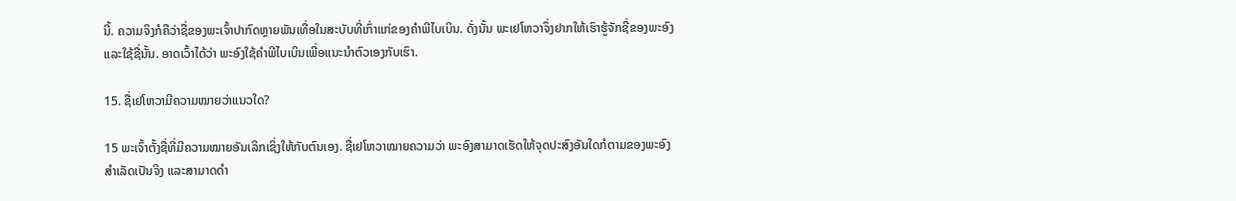ນີ້. ຄວາມຈິງກໍຄືວ່າຊື່ຂອງພະເຈົ້າປາກົດຫຼາຍພັນເທື່ອໃນສະບັບທີ່ເກົ່າແກ່ຂອງຄຳພີໄບເບິນ. ດັ່ງນັ້ນ ພະເຢໂຫວາຈຶ່ງຢາກໃຫ້ເຮົາຮູ້ຈັກຊື່ຂອງພະອົງແລະໃຊ້ຊື່ນັ້ນ. ອາດເວົ້າໄດ້ວ່າ ພະອົງໃຊ້ຄຳພີໄບເບິນເພື່ອແນະນຳຕົວເອງກັບເຮົາ.

15. ຊື່ເຢໂຫວາມີຄວາມໝາຍວ່າແນວໃດ?

15 ພະເຈົ້າຕັ້ງຊື່ທີ່ມີຄວາມໝາຍອັນເລິກເຊິ່ງໃຫ້ກັບຕົນເອງ. ຊື່ເຢໂຫວາໝາຍຄວາມວ່າ ພະອົງສາມາດເຮັດໃຫ້ຈຸດປະສົງອັນໃດກໍຕາມຂອງພະອົງສຳເລັດເປັນຈິງ ແລະສາມາດດຳ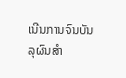ເນີນການຈົນບັນລຸຜົນສຳ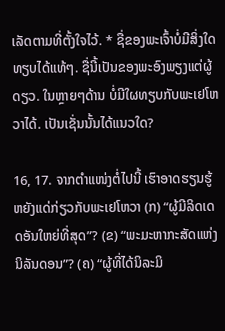ເລັດຕາມທີ່ຕັ້ງໃຈໄວ້. * ຊື່ຂອງພະເຈົ້າບໍ່ມີສິ່ງໃດທຽບໄດ້ແທ້ໆ. ຊື່ນີ້ເປັນຂອງພະອົງພຽງແຕ່ຜູ້ດຽວ. ໃນຫຼາຍໆດ້ານ ບໍ່ມີໃຜທຽບກັບພະເຢໂຫວາໄດ້. ເປັນເຊັ່ນນັ້ນໄດ້ແນວໃດ?

16, 17. ຈາກຕຳແໜ່ງຕໍ່ໄປນີ້ ເຮົາອາດຮຽນຮູ້ຫຍັງແດ່ກ່ຽວກັບພະເຢໂຫວາ (ກ) “ຜູ້ມີລິດເດດອັນໃຫຍ່ທີ່ສຸດ”? (ຂ) “ພະມະຫາກະສັດແຫ່ງນິລັນດອນ”? (ຄ) “ຜູ້ທີ່ໄດ້ນິລະມິ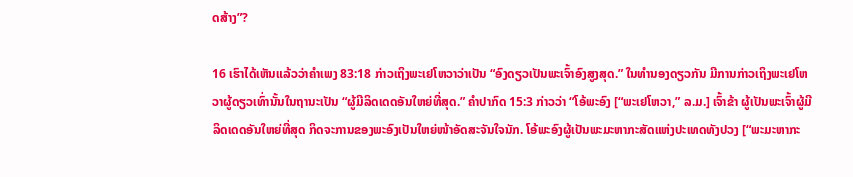ດສ້າງ”?

16 ເຮົາໄດ້ເຫັນແລ້ວວ່າຄຳເພງ 83:18 ກ່າວເຖິງພະເຢໂຫວາວ່າເປັນ “ອົງດຽວເປັນພະເຈົ້າອົງສູງສຸດ.” ໃນທຳນອງດຽວກັນ ມີການກ່າວເຖິງພະເຢໂຫວາຜູ້ດຽວເທົ່ານັ້ນໃນຖານະເປັນ “ຜູ້ມີລິດເດດອັນໃຫຍ່ທີ່ສຸດ.” ຄຳປາກົດ 15:3 ກ່າວວ່າ “ໂອ້ພະອົງ [“ພະເຢໂຫວາ,” ລ.ມ.] ເຈົ້າຂ້າ ຜູ້ເປັນພະເຈົ້າຜູ້ມີລິດເດດອັນໃຫຍ່ທີ່ສຸດ ກິດຈະການຂອງພະອົງເປັນໃຫຍ່ໜ້າອັດສະຈັນໃຈນັກ. ໂອ້ພະອົງຜູ້ເປັນພະມະຫາກະສັດແຫ່ງປະເທດທັງປວງ [“ພະມະຫາກະ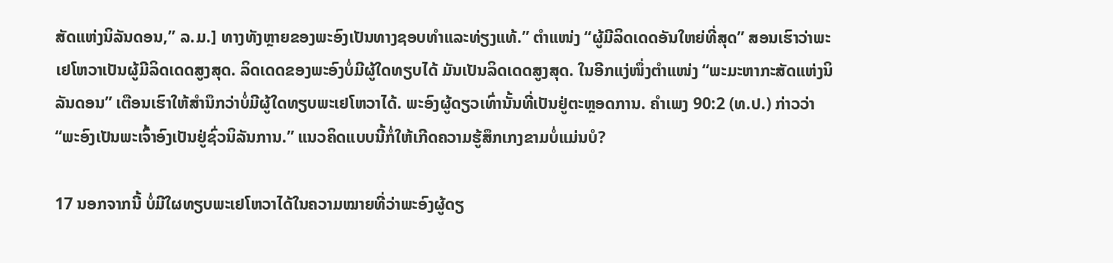ສັດແຫ່ງນິລັນດອນ,” ລ.ມ.] ທາງທັງຫຼາຍຂອງພະອົງເປັນທາງຊອບທຳແລະທ່ຽງແທ້.” ຕຳແໜ່ງ “ຜູ້ມີລິດເດດອັນໃຫຍ່ທີ່ສຸດ” ສອນເຮົາວ່າພະເຢໂຫວາເປັນຜູ້ມີລິດເດດສູງສຸດ. ລິດເດດຂອງພະອົງບໍ່ມີຜູ້ໃດທຽບໄດ້ ມັນເປັນລິດເດດສູງສຸດ. ໃນອີກແງ່ໜຶ່ງຕຳແໜ່ງ “ພະມະຫາກະສັດແຫ່ງນິລັນດອນ” ເຕືອນເຮົາໃຫ້ສຳນຶກວ່າບໍ່ມີຜູ້ໃດທຽບພະເຢໂຫວາໄດ້. ພະອົງຜູ້ດຽວເທົ່ານັ້ນທີ່ເປັນຢູ່ຕະຫຼອດການ. ຄຳເພງ 90:2 (ທ.ປ.) ກ່າວວ່າ “ພະອົງເປັນພະເຈົ້າອົງເປັນຢູ່ຊົ່ວນິລັນການ.” ແນວຄິດແບບນີ້ກໍ່ໃຫ້ເກີດຄວາມຮູ້ສຶກເກງຂາມບໍ່ແມ່ນບໍ?

17 ນອກຈາກນີ້ ບໍ່ມີໃຜທຽບພະເຢໂຫວາໄດ້ໃນຄວາມໝາຍທີ່ວ່າພະອົງຜູ້ດຽ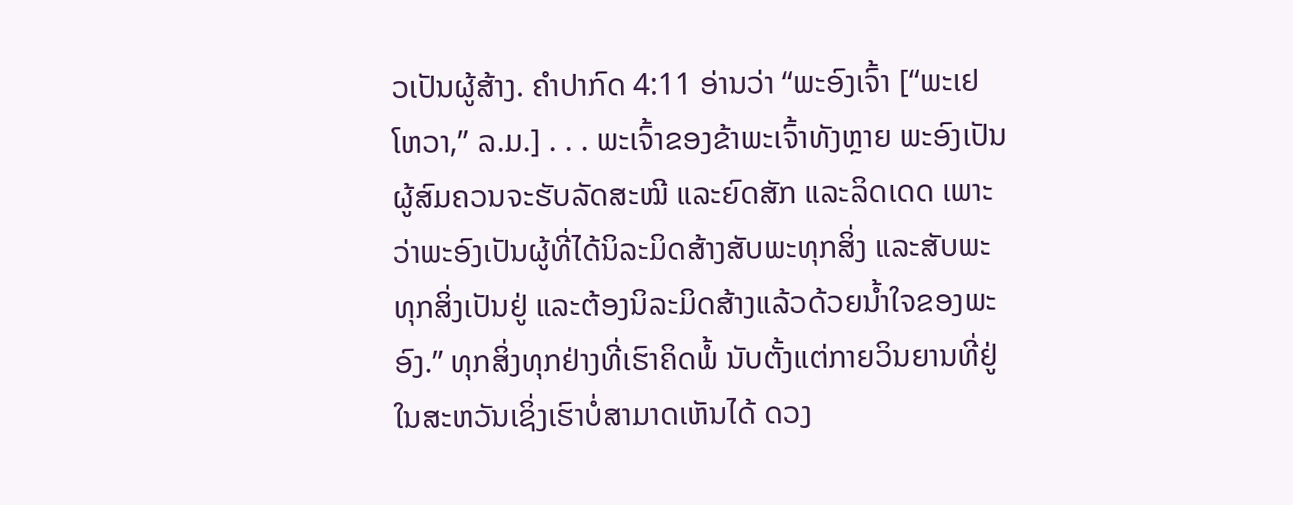ວເປັນຜູ້ສ້າງ. ຄຳປາກົດ 4:11 ອ່ານວ່າ “ພະອົງເຈົ້າ [“ພະເຢໂຫວາ,” ລ.ມ.] . . . ພະເຈົ້າຂອງຂ້າພະເຈົ້າທັງຫຼາຍ ພະອົງເປັນຜູ້ສົມຄວນຈະຮັບລັດສະໝີ ແລະຍົດສັກ ແລະລິດເດດ ເພາະວ່າພະອົງເປັນຜູ້ທີ່ໄດ້ນິລະມິດສ້າງສັບພະທຸກສິ່ງ ແລະສັບພະທຸກສິ່ງເປັນຢູ່ ແລະຕ້ອງນິລະມິດສ້າງແລ້ວດ້ວຍນໍ້າໃຈຂອງພະອົງ.” ທຸກສິ່ງທຸກຢ່າງທີ່ເຮົາຄິດພໍ້ ນັບຕັ້ງແຕ່ກາຍວິນຍານທີ່ຢູ່ໃນສະຫວັນເຊິ່ງເຮົາບໍ່ສາມາດເຫັນໄດ້ ດວງ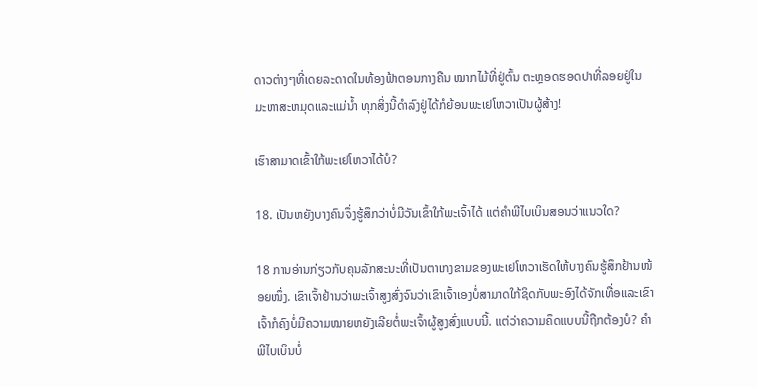ດາວຕ່າງໆທີ່ເດຍລະດາດໃນທ້ອງຟ້າຕອນກາງຄືນ ໝາກໄມ້ທີ່ຢູ່ຕົ້ນ ຕະຫຼອດຮອດປາທີ່ລອຍຢູ່ໃນມະຫາສະຫມຸດແລະແມ່ນໍ້າ ທຸກສິ່ງນີ້ດຳລົງຢູ່ໄດ້ກໍຍ້ອນພະເຢໂຫວາເປັນຜູ້ສ້າງ!

ເຮົາສາມາດເຂົ້າໃກ້ພະເຢໂຫວາໄດ້ບໍ?

18. ເປັນຫຍັງບາງຄົນຈຶ່ງຮູ້ສຶກວ່າບໍ່ມີວັນເຂົ້າໃກ້ພະເຈົ້າໄດ້ ແຕ່ຄຳພີໄບເບິນສອນວ່າແນວໃດ?

18 ການອ່ານກ່ຽວກັບຄຸນລັກສະນະທີ່ເປັນຕາເກງຂາມຂອງພະເຢໂຫວາເຮັດໃຫ້ບາງຄົນຮູ້ສຶກຢ້ານໜ້ອຍໜຶ່ງ. ເຂົາເຈົ້າຢ້ານວ່າພະເຈົ້າສູງສົ່ງຈົນວ່າເຂົາເຈົ້າເອງບໍ່ສາມາດໃກ້ຊິດກັບພະອົງໄດ້ຈັກເທື່ອແລະເຂົາເຈົ້າກໍຄົງບໍ່ມີຄວາມໝາຍຫຍັງເລີຍຕໍ່ພະເຈົ້າຜູ້ສູງສົ່ງແບບນີ້. ແຕ່ວ່າຄວາມຄຶດແບບນີ້ຖືກຕ້ອງບໍ? ຄຳພີໄບເບິນບໍ່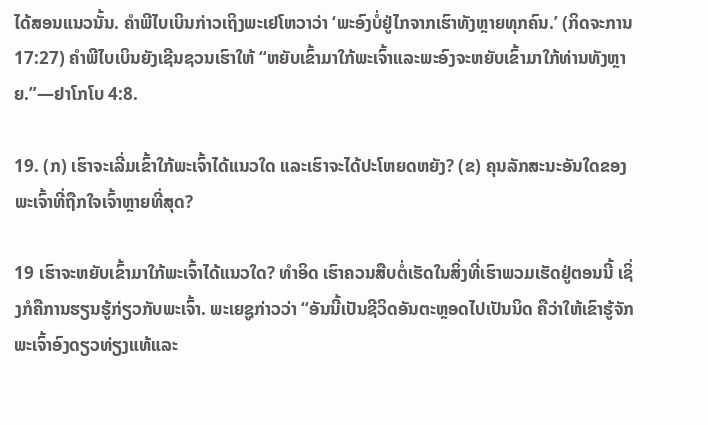ໄດ້ສອນແນວນັ້ນ. ຄຳພີໄບເບິນກ່າວເຖິງພະເຢໂຫວາວ່າ ‘ພະອົງບໍ່ຢູ່ໄກຈາກເຮົາທັງຫຼາຍທຸກຄົນ.’ (ກິດຈະການ 17:27) ຄຳພີໄບເບິນຍັງເຊີນຊວນເຮົາໃຫ້ “ຫຍັບເຂົ້າມາໃກ້ພະເຈົ້າແລະພະອົງຈະຫຍັບເຂົ້າມາໃກ້ທ່ານທັງຫຼາຍ.”—ຢາໂກໂບ 4:8.

19. (ກ) ເຮົາຈະເລີ່ມເຂົ້າໃກ້ພະເຈົ້າໄດ້ແນວໃດ ແລະເຮົາຈະໄດ້ປະໂຫຍດຫຍັງ? (ຂ) ຄຸນລັກສະນະອັນໃດຂອງພະເຈົ້າທີ່ຖືກໃຈເຈົ້າຫຼາຍທີ່ສຸດ?

19 ເຮົາຈະຫຍັບເຂົ້າມາໃກ້ພະເຈົ້າໄດ້ແນວໃດ? ທຳອິດ ເຮົາຄວນສືບຕໍ່ເຮັດໃນສິ່ງທີ່ເຮົາພວມເຮັດຢູ່ຕອນນີ້ ເຊິ່ງກໍຄືການຮຽນຮູ້ກ່ຽວກັບພະເຈົ້າ. ພະເຍຊູກ່າວວ່າ “ອັນນີ້ເປັນຊີວິດອັນຕະຫຼອດໄປເປັນນິດ ຄືວ່າໃຫ້ເຂົາຮູ້ຈັກພະເຈົ້າອົງດຽວທ່ຽງແທ້ແລະ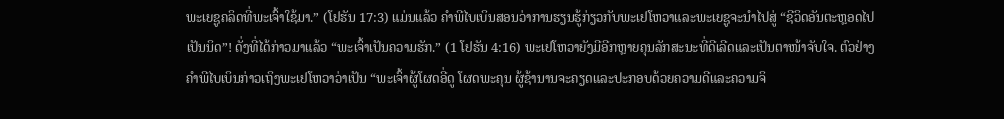ພະເຍຊູຄລິດທີ່ພະເຈົ້າໃຊ້ມາ.” (ໂຢຮັນ 17:3) ແມ່ນແລ້ວ ຄຳພີໄບເບິນສອນວ່າການຮຽນຮູ້ກ່ຽວກັບພະເຢໂຫວາແລະພະເຍຊູຈະນຳໄປສູ່ “ຊີວິດອັນຕະຫຼອດໄປເປັນນິດ”! ດັ່ງທີ່ໄດ້ກ່າວມາແລ້ວ “ພະເຈົ້າເປັນຄວາມຮັກ.” (1 ໂຢຮັນ 4:16) ພະເຢໂຫວາຍັງມີອີກຫຼາຍຄຸນລັກສະນະທີ່ດີເລີດແລະເປັນຕາໜ້າຈັບໃຈ. ຕົວຢ່າງ ຄຳພີໄບເບິນກ່າວເຖິງພະເຢໂຫວາວ່າເປັນ “ພະເຈົ້າຜູ້ໂຜດອີ່ດູ ໂຜດພະຄຸນ ຜູ້ຊ້ານານຈະຄຽດແລະປະກອບດ້ວຍຄວາມດີແລະຄວາມຈິ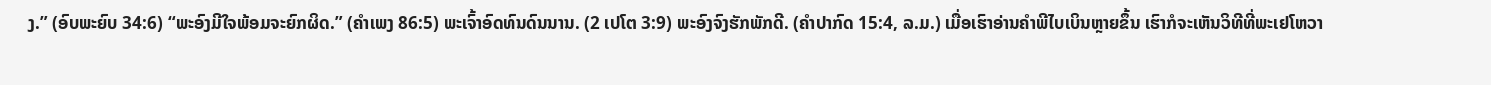ງ.” (ອົບພະຍົບ 34:6) “ພະອົງມີໃຈພ້ອມຈະຍົກຜິດ.” (ຄຳເພງ 86:5) ພະເຈົ້າອົດທົນດົນນານ. (2 ເປໂຕ 3:9) ພະອົງຈົງຮັກພັກດີ. (ຄຳປາກົດ 15:4, ລ.ມ.) ເມື່ອເຮົາອ່ານຄຳພີໄບເບິນຫຼາຍຂຶ້ນ ເຮົາກໍຈະເຫັນວິທີທີ່ພະເຢໂຫວາ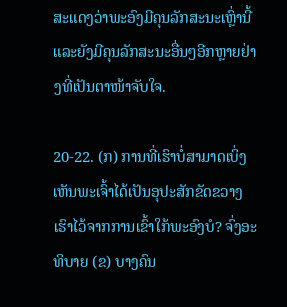ສະແດງວ່າພະອົງມີຄຸນລັກສະນະເຫຼົ່ານີ້ແລະຍັງມີຄຸນລັກສະນະອື່ນໆອີກຫຼາຍຢ່າງທີ່ເປັນຕາໜ້າຈັບໃຈ.

20-22. (ກ) ການທີ່ເຮົາບໍ່ສາມາດເບິ່ງເຫັນພະເຈົ້າໄດ້ເປັນອຸປະສັກຂັດຂວາງເຮົາໄວ້ຈາກການເຂົ້າໃກ້ພະອົງບໍ? ຈົ່ງອະທິບາຍ (ຂ) ບາງຄົນ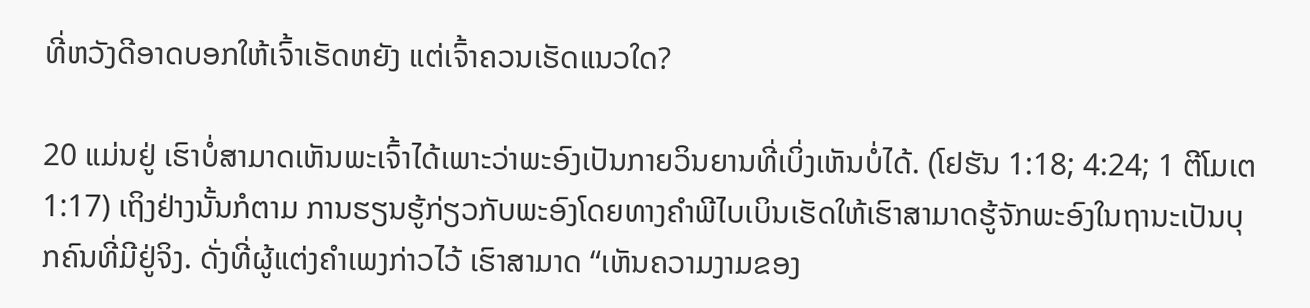ທີ່ຫວັງດີອາດບອກໃຫ້ເຈົ້າເຮັດຫຍັງ ແຕ່ເຈົ້າຄວນເຮັດແນວໃດ?

20 ແມ່ນຢູ່ ເຮົາບໍ່ສາມາດເຫັນພະເຈົ້າໄດ້ເພາະວ່າພະອົງເປັນກາຍວິນຍານທີ່ເບິ່ງເຫັນບໍ່ໄດ້. (ໂຢຮັນ 1:18; 4:24; 1 ຕີໂມເຕ 1:17) ເຖິງຢ່າງນັ້ນກໍຕາມ ການຮຽນຮູ້ກ່ຽວກັບພະອົງໂດຍທາງຄຳພີໄບເບິນເຮັດໃຫ້ເຮົາສາມາດຮູ້ຈັກພະອົງໃນຖານະເປັນບຸກຄົນທີ່ມີຢູ່ຈິງ. ດັ່ງທີ່ຜູ້ແຕ່ງຄຳເພງກ່າວໄວ້ ເຮົາສາມາດ “ເຫັນຄວາມງາມຂອງ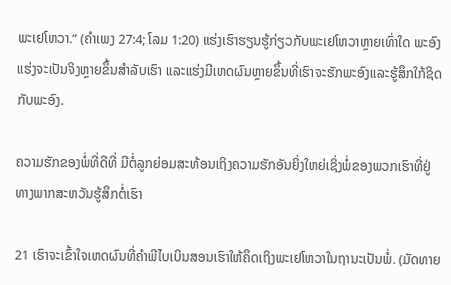ພະເຢໂຫວາ.” (ຄຳເພງ 27:4; ໂລມ 1:20) ແຮ່ງເຮົາຮຽນຮູ້ກ່ຽວກັບພະເຢໂຫວາຫຼາຍເທົ່າໃດ ພະອົງແຮ່ງຈະເປັນຈິງຫຼາຍຂຶ້ນສຳລັບເຮົາ ແລະແຮ່ງມີເຫດຜົນຫຼາຍຂຶ້ນທີ່ເຮົາຈະຮັກພະອົງແລະຮູ້ສຶກໃກ້ຊິດກັບພະອົງ.

ຄວາມຮັກຂອງພໍ່ທີ່ດີທີ່ ມີຕໍ່ລູກຍ່ອມສະທ້ອນເຖິງຄວາມຮັກອັນຍິ່ງໃຫຍ່ເຊິ່ງພໍ່ຂອງພວກເຮົາທີ່ຢູ່ທາງພາກສະຫວັນຮູ້ສຶກຕໍ່ເຮົາ

21 ເຮົາຈະເຂົ້າໃຈເຫດຜົນທີ່ຄຳພີໄບເບິນສອນເຮົາໃຫ້ຄຶດເຖິງພະເຢໂຫວາໃນຖານະເປັນພໍ່. (ມັດທາຍ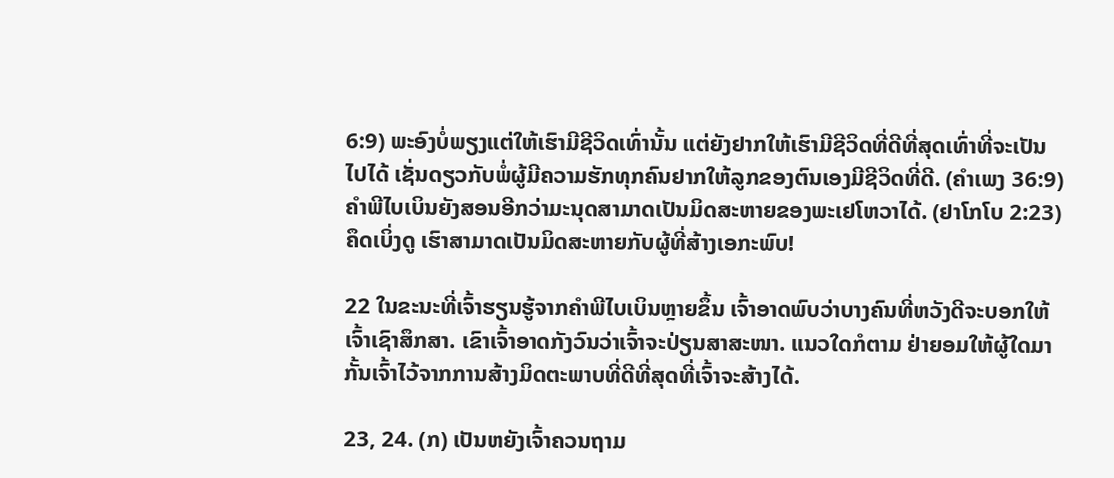6:9) ພະອົງບໍ່ພຽງແຕ່ໃຫ້ເຮົາມີຊີວິດເທົ່ານັ້ນ ແຕ່ຍັງຢາກໃຫ້ເຮົາມີຊີວິດທີ່ດີທີ່ສຸດເທົ່າທີ່ຈະເປັນໄປໄດ້ ເຊັ່ນດຽວກັບພໍ່ຜູ້ມີຄວາມຮັກທຸກຄົນຢາກໃຫ້ລູກຂອງຕົນເອງມີຊີວິດທີ່ດີ. (ຄຳເພງ 36:9) ຄຳພີໄບເບິນຍັງສອນອີກວ່າມະນຸດສາມາດເປັນມິດສະຫາຍຂອງພະເຢໂຫວາໄດ້. (ຢາໂກໂບ 2:23) ຄຶດເບິ່ງດູ ເຮົາສາມາດເປັນມິດສະຫາຍກັບຜູ້ທີ່ສ້າງເອກະພົບ!

22 ໃນຂະນະທີ່ເຈົ້າຮຽນຮູ້ຈາກຄຳພີໄບເບິນຫຼາຍຂຶ້ນ ເຈົ້າອາດພົບວ່າບາງຄົນທີ່ຫວັງດີຈະບອກໃຫ້ເຈົ້າເຊົາສຶກສາ. ເຂົາເຈົ້າອາດກັງວົນວ່າເຈົ້າຈະປ່ຽນສາສະໜາ. ແນວໃດກໍຕາມ ຢ່າຍອມໃຫ້ຜູ້ໃດມາກັ້ນເຈົ້າໄວ້ຈາກການສ້າງມິດຕະພາບທີ່ດີທີ່ສຸດທີ່ເຈົ້າຈະສ້າງໄດ້.

23, 24. (ກ) ເປັນຫຍັງເຈົ້າຄວນຖາມ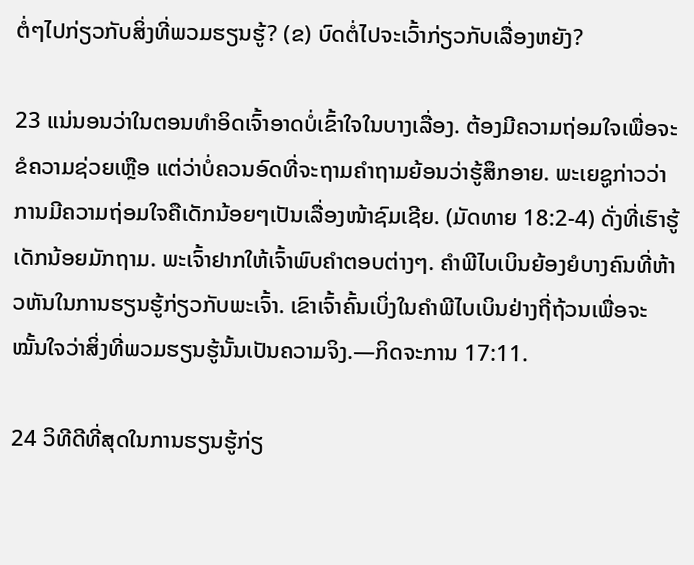ຕໍ່ໆໄປກ່ຽວກັບສິ່ງທີ່ພວມຮຽນຮູ້? (ຂ) ບົດຕໍ່ໄປຈະເວົ້າກ່ຽວກັບເລື່ອງຫຍັງ?

23 ແນ່ນອນວ່າໃນຕອນທຳອິດເຈົ້າອາດບໍ່ເຂົ້າໃຈໃນບາງເລື່ອງ. ຕ້ອງມີຄວາມຖ່ອມໃຈເພື່ອຈະຂໍຄວາມຊ່ວຍເຫຼືອ ແຕ່ວ່າບໍ່ຄວນອົດທີ່ຈະຖາມຄຳຖາມຍ້ອນວ່າຮູ້ສຶກອາຍ. ພະເຍຊູກ່າວວ່າການມີຄວາມຖ່ອມໃຈຄືເດັກນ້ອຍໆເປັນເລື່ອງໜ້າຊົມເຊີຍ. (ມັດທາຍ 18:2-4) ດັ່ງທີ່ເຮົາຮູ້ ເດັກນ້ອຍມັກຖາມ. ພະເຈົ້າຢາກໃຫ້ເຈົ້າພົບຄຳຕອບຕ່າງໆ. ຄຳພີໄບເບິນຍ້ອງຍໍບາງຄົນທີ່ຫ້າວຫັນໃນການຮຽນຮູ້ກ່ຽວກັບພະເຈົ້າ. ເຂົາເຈົ້າຄົ້ນເບິ່ງໃນຄຳພີໄບເບິນຢ່າງຖີ່ຖ້ວນເພື່ອຈະໝັ້ນໃຈວ່າສິ່ງທີ່ພວມຮຽນຮູ້ນັ້ນເປັນຄວາມຈິງ.—ກິດຈະການ 17:11.

24 ວິທີດີທີ່ສຸດໃນການຮຽນຮູ້ກ່ຽ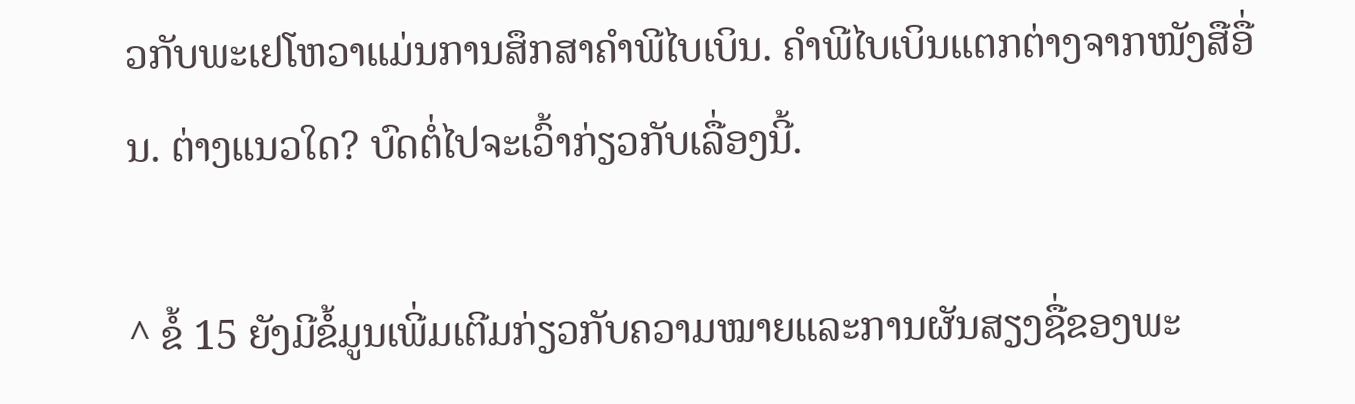ວກັບພະເຢໂຫວາແມ່ນການສຶກສາຄຳພີໄບເບິນ. ຄຳພີໄບເບິນແຕກຕ່າງຈາກໜັງສືອື່ນ. ຕ່າງແນວໃດ? ບົດຕໍ່ໄປຈະເວົ້າກ່ຽວກັບເລື່ອງນີ້.

^ ຂໍ້ 15 ຍັງມີຂໍ້ມູນເພີ່ມເຕີມກ່ຽວກັບຄວາມໝາຍແລະການຜັນສຽງຊື່ຂອງພະ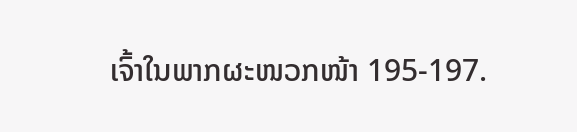ເຈົ້າໃນພາກຜະໜວກໜ້າ 195-197.